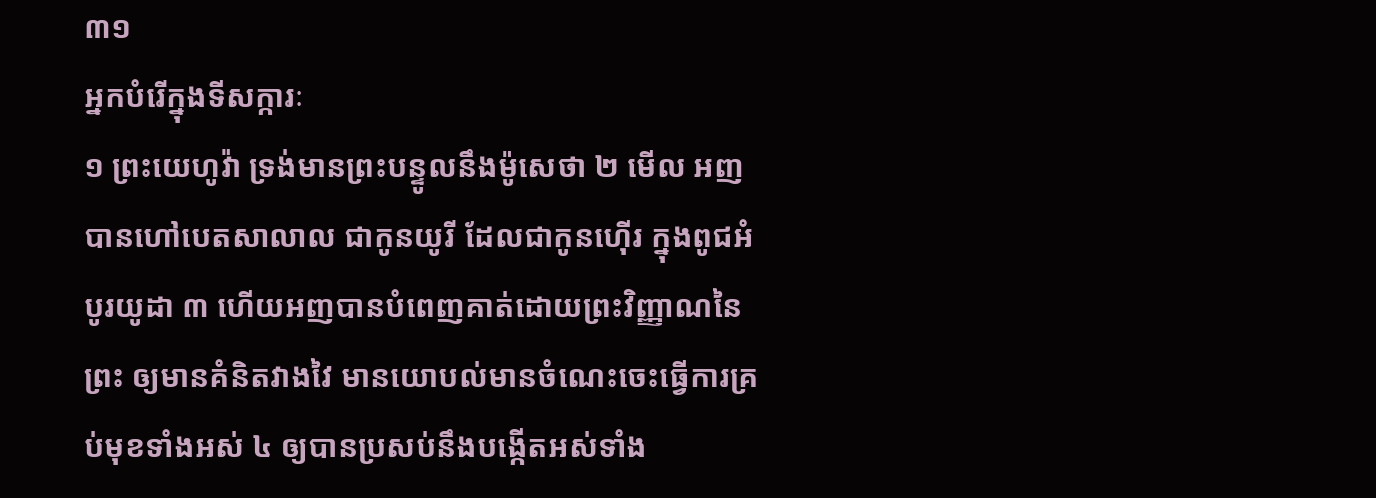៣១
អ្នកបំរើក្នុងទីសក្ការៈ
១ ព្រះយេហូវ៉ា ទ្រង់មានព្រះបន្ទូលនឹងម៉ូសេថា ២ មើល អញបានហៅបេតសាលាល ជាកូនយូរី ដែលជាកូនហ៊ើរ ក្នុងពូជអំបូរយូដា ៣ ហើយអញបានបំពេញគាត់ដោយព្រះវិញ្ញាណនៃព្រះ ឲ្យមានគំនិតវាងវៃ មានយោបល់មានចំណេះចេះធ្វើការគ្រប់មុខទាំងអស់ ៤ ឲ្យបានប្រសប់នឹងបង្កើតអស់ទាំង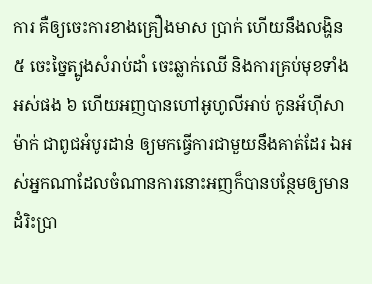ការ គឺឲ្យចេះការខាងគ្រឿងមាស ប្រាក់ ហើយនឹងលង្ហិន ៥ ចេះច្នៃត្បូងសំរាប់ដាំ ចេះឆ្លាក់ឈើ និងការគ្រប់មុខទាំងអស់ផង ៦ ហើយអញបានហៅអូហូលីអាប់ កូនអ័ហ៊ីសាម៉ាក់ ជាពូជអំបូរដាន់ ឲ្យមកធ្វើការជាមួយនឹងគាត់ដែរ ឯអស់អ្នកណាដែលចំណានការនោះអញក៏បានបន្ថែមឲ្យមានដំរិះប្រា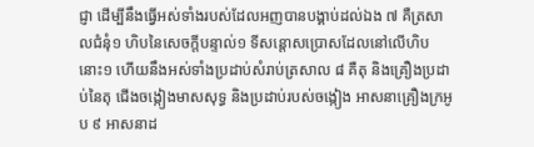ជ្ញា ដើម្បីនឹងធ្វើអស់ទាំងរបស់ដែលអញបានបង្គាប់ដល់ឯង ៧ គឺត្រសាលជំនុំ១ ហិបនៃសេចក្តីបន្ទាល់១ ទីសន្តោសប្រោសដែលនៅលើហិបនោះ១ ហើយនឹងអស់ទាំងប្រដាប់សំរាប់ត្រសាល ៨ គឺតុ និងគ្រឿងប្រដាប់នៃតុ ជើងចង្កៀងមាសសុទ្ធ និងប្រដាប់របស់ចង្កៀង អាសនាគ្រឿងក្រអូប ៩ អាសនាដ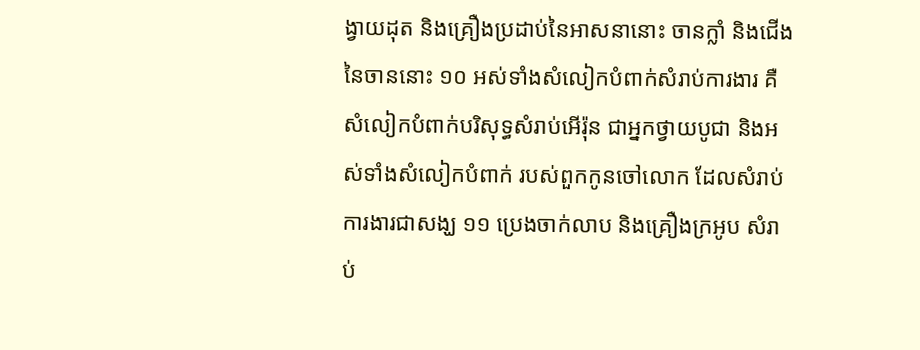ង្វាយដុត និងគ្រឿងប្រដាប់នៃអាសនានោះ ចានក្លាំ និងជើងនៃចាននោះ ១០ អស់ទាំងសំលៀកបំពាក់សំរាប់ការងារ គឺសំលៀកបំពាក់បរិសុទ្ធសំរាប់អើរ៉ុន ជាអ្នកថ្វាយបូជា និងអស់ទាំងសំលៀកបំពាក់ របស់ពួកកូនចៅលោក ដែលសំរាប់ការងារជាសង្ឃ ១១ ប្រេងចាក់លាប និងគ្រឿងក្រអូប សំរាប់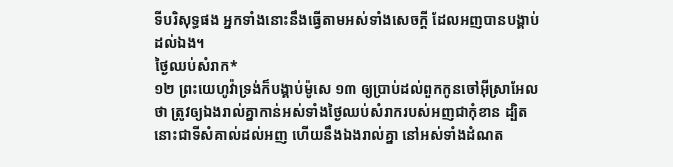ទីបរិសុទ្ធផង អ្នកទាំងនោះនឹងធ្វើតាមអស់ទាំងសេចក្តី ដែលអញបានបង្គាប់ដល់ឯង។
ថ្ងៃឈប់សំរាក*
១២ ព្រះយេហូវ៉ាទ្រង់ក៏បង្គាប់ម៉ូសេ ១៣ ឲ្យប្រាប់ដល់ពួកកូនចៅអ៊ីស្រាអែលថា ត្រូវឲ្យឯងរាល់គ្នាកាន់អស់ទាំងថ្ងៃឈប់សំរាករបស់អញជាកុំខាន ដ្បិតនោះជាទីសំគាល់ដល់អញ ហើយនឹងឯងរាល់គ្នា នៅអស់ទាំងដំណត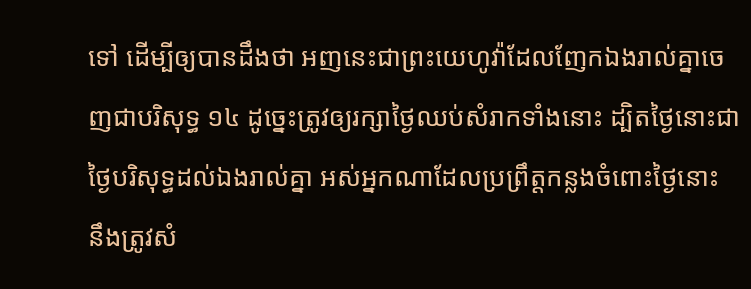ទៅ ដើម្បីឲ្យបានដឹងថា អញនេះជាព្រះយេហូវ៉ាដែលញែកឯងរាល់គ្នាចេញជាបរិសុទ្ធ ១៤ ដូច្នេះត្រូវឲ្យរក្សាថ្ងៃឈប់សំរាកទាំងនោះ ដ្បិតថ្ងៃនោះជាថ្ងៃបរិសុទ្ធដល់ឯងរាល់គ្នា អស់អ្នកណាដែលប្រព្រឹត្តកន្លងចំពោះថ្ងៃនោះ នឹងត្រូវសំ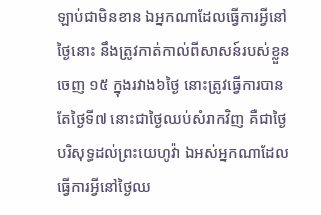ឡាប់ជាមិនខាន ឯអ្នកណាដែលធ្វើការអ្វីនៅថ្ងៃនោះ នឹងត្រូវកាត់កាល់ពីសាសន៍របស់ខ្លួនចេញ ១៥ ក្នុងរវាង៦ថ្ងៃ នោះត្រូវធ្វើការបាន តែថ្ងៃទី៧ នោះជាថ្ងៃឈប់សំរាកវិញ គឺជាថ្ងៃបរិសុទ្ធដល់ព្រះយេហូវ៉ា ឯអស់អ្នកណាដែលធ្វើការអ្វីនៅថ្ងៃឈ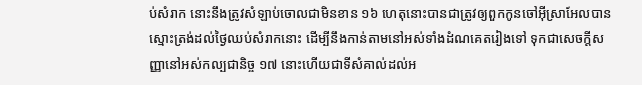ប់សំរាក នោះនឹងត្រូវសំឡាប់ចោលជាមិនខាន ១៦ ហេតុនោះបានជាត្រូវឲ្យពួកកូនចៅអ៊ីស្រាអែលបានស្មោះត្រង់ដល់ថ្ងៃឈប់សំរាកនោះ ដើម្បីនឹងកាន់តាមនៅអស់ទាំងដំណគេតរៀងទៅ ទុកជាសេចក្តីសញ្ញានៅអស់កល្បជានិច្ច ១៧ នោះហើយជាទីសំគាល់ដល់អ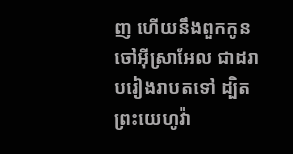ញ ហើយនឹងពួកកូនចៅអ៊ីស្រាអែល ជាដរាបរៀងរាបតទៅ ដ្បិតព្រះយេហូវ៉ា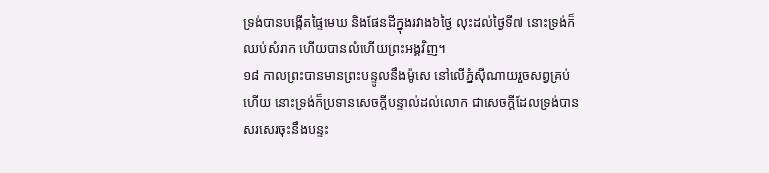ទ្រង់បានបង្កើតផ្ទៃមេឃ និងផែនដីក្នុងរវាង៦ថ្ងៃ លុះដល់ថ្ងៃទី៧ នោះទ្រង់ក៏ឈប់សំរាក ហើយបានលំហើយព្រះអង្គវិញ។
១៨ កាលព្រះបានមានព្រះបន្ទូលនឹងម៉ូសេ នៅលើភ្នំស៊ីណាយរួចសព្វគ្រប់ហើយ នោះទ្រង់ក៏ប្រទានសេចក្តីបន្ទាល់ដល់លោក ជាសេចក្តីដែលទ្រង់បានសរសេរចុះនឹងបន្ទះ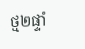ថ្ម២ផ្ទាំ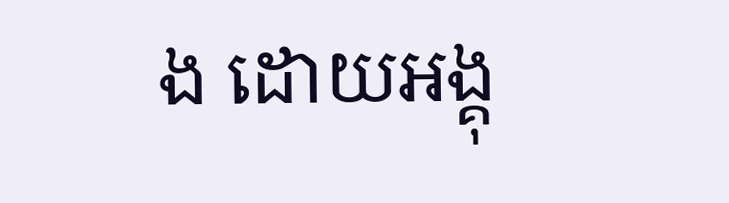ង ដោយអង្គុ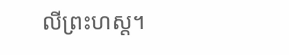លីព្រះហស្ត។